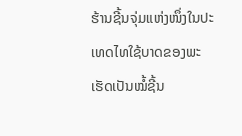ຮ້ານຊີ້ນຈຸ່ມແຫ່ງໜຶ່ງໃນປະເທດໄທໃຊ້ບາດຂອງພະ ເຮັດເປັນໝໍ້ຊີ້ນ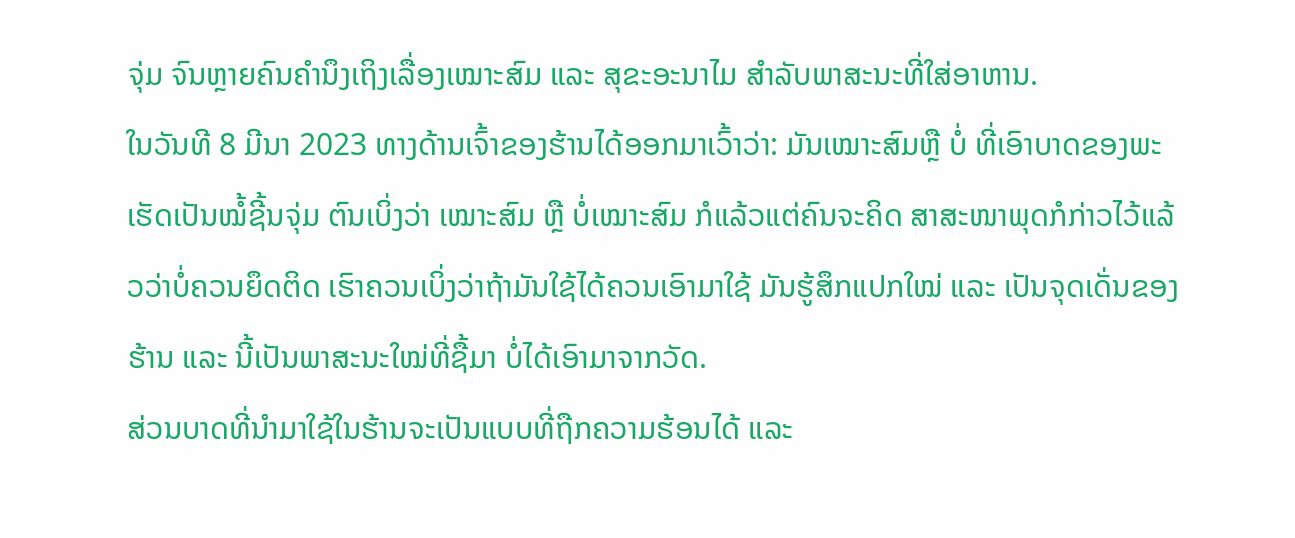ຈຸ່ມ ຈົນຫຼາຍຄົນຄຳນຶງເຖິງເລື່ອງເໝາະສົມ ແລະ ສຸຂະອະນາໄມ ສຳລັບພາສະນະທີ່ໃສ່ອາຫານ.
ໃນວັນທີ 8 ມີນາ 2023 ທາງດ້ານເຈົ້າຂອງຮ້ານໄດ້ອອກມາເວົ້າວ່າ: ມັນເໝາະສົມຫຼື ບໍ່ ທີ່ເອົາບາດຂອງພະ ເຮັດເປັນໝໍ້ຊີ້ນຈຸ່ມ ຕົນເບິ່ງວ່າ ເໝາະສົມ ຫຼື ບໍ່ເໝາະສົມ ກໍແລ້ວແຕ່ຄົນຈະຄິດ ສາສະໜາພຸດກໍກ່າວໄວ້ແລ້ວວ່າບໍ່ຄວນຍຶດຕິດ ເຮົາຄວນເບິ່ງວ່າຖ້າມັນໃຊ້ໄດ້ຄວນເອົາມາໃຊ້ ມັນຮູ້ສຶກແປກໃໝ່ ແລະ ເປັນຈຸດເດັ່ນຂອງຮ້ານ ແລະ ນີ້ເປັນພາສະນະໃໝ່ທີ່ຊື້ມາ ບໍ່ໄດ້ເອົາມາຈາກວັດ.
ສ່ວນບາດທີ່ນຳມາໃຊ້ໃນຮ້ານຈະເປັນແບບທີ່ຖືກຄວາມຮ້ອນໄດ້ ແລະ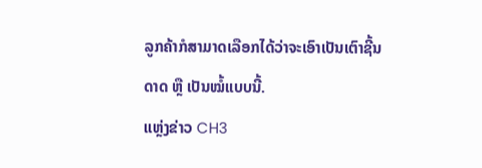ລູກຄ້າກໍສາມາດເລືອກໄດ້ວ່າຈະເອົາເປັນເຕົາຊີ້ນດາດ ຫຼື ເປັນໝໍ້ແບບນີ້.
ແຫຼ່ງຂ່າວ CH3